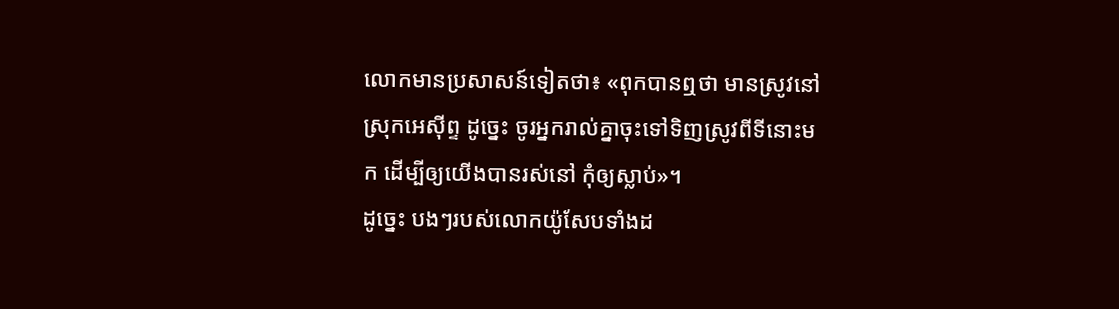លោកមានប្រសាសន៍ទៀតថា៖ «ពុកបានឮថា មានស្រូវនៅស្រុកអេស៊ីព្ទ ដូច្នេះ ចូរអ្នករាល់គ្នាចុះទៅទិញស្រូវពីទីនោះមក ដើម្បីឲ្យយើងបានរស់នៅ កុំឲ្យស្លាប់»។
ដូច្នេះ បងៗរបស់លោកយ៉ូសែបទាំងដ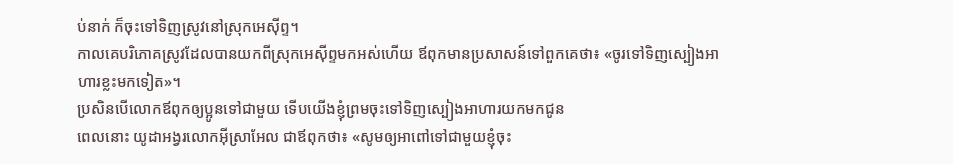ប់នាក់ ក៏ចុះទៅទិញស្រូវនៅស្រុកអេស៊ីព្ទ។
កាលគេបរិភោគស្រូវដែលបានយកពីស្រុកអេស៊ីព្ទមកអស់ហើយ ឪពុកមានប្រសាសន៍ទៅពួកគេថា៖ «ចូរទៅទិញស្បៀងអាហារខ្លះមកទៀត»។
ប្រសិនបើលោកឪពុកឲ្យប្អូនទៅជាមួយ ទើបយើងខ្ញុំព្រមចុះទៅទិញស្បៀងអាហារយកមកជូន
ពេលនោះ យូដាអង្វរលោកអ៊ីស្រាអែល ជាឪពុកថា៖ «សូមឲ្យអាពៅទៅជាមួយខ្ញុំចុះ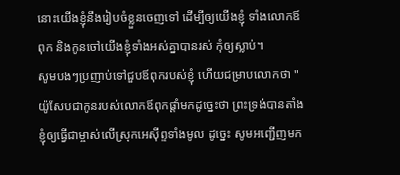នោះយើងខ្ញុំនឹងរៀបចំខ្លួនចេញទៅ ដើម្បីឲ្យយើងខ្ញុំ ទាំងលោកឪពុក និងកូនចៅយើងខ្ញុំទាំងអស់គ្នាបានរស់ កុំឲ្យស្លាប់។
សូមបងៗប្រញាប់ទៅជួបឪពុករបស់ខ្ញុំ ហើយជម្រាបលោកថា "យ៉ូសែបជាកូនរបស់លោកឪពុកផ្តាំមកដូច្នេះថា ព្រះទ្រង់បានតាំងខ្ញុំឲ្យធ្វើជាម្ចាស់លើស្រុកអេស៊ីព្ទទាំងមូល ដូច្នេះ សូមអញ្ជើញមក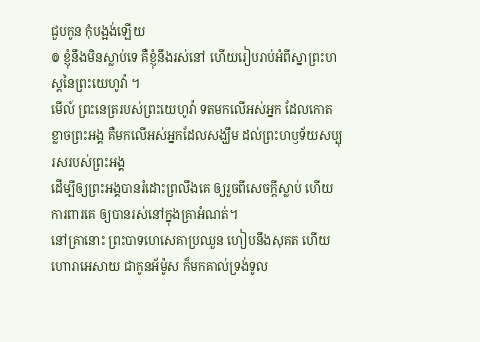ជួបកូន កុំបង្អង់ឡើយ
៙ ខ្ញុំនឹងមិនស្លាប់ទេ គឺខ្ញុំនឹងរស់នៅ ហើយរៀបរាប់អំពីស្នាព្រះហស្តនៃព្រះយេហូវ៉ា ។
មើល៍ ព្រះនេត្ររបស់ព្រះយេហូវ៉ា ទតមកលើអស់អ្នក ដែលកោតខ្លាចព្រះអង្គ គឺមកលើអស់អ្នកដែលសង្ឃឹម ដល់ព្រះហឫទ័យសប្បុរសរបស់ព្រះអង្គ
ដើម្បីឲ្យព្រះអង្គបានរំដោះព្រលឹងគេ ឲ្យរួចពីសេចក្ដីស្លាប់ ហើយការពារគេ ឲ្យបានរស់នៅក្នុងគ្រាអំណត់។
នៅគ្រានោះ ព្រះបាទហេសេគាប្រឈួន ហៀបនឹងសុគត ហើយហោរាអេសាយ ជាកូនអ័ម៉ូស ក៏មកគាល់ទ្រង់ទូល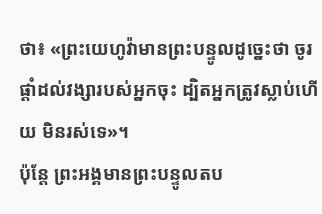ថា៖ «ព្រះយេហូវ៉ាមានព្រះបន្ទូលដូច្នេះថា ចូរផ្តាំដល់វង្សារបស់អ្នកចុះ ដ្បិតអ្នកត្រូវស្លាប់ហើយ មិនរស់ទេ»។
ប៉ុន្តែ ព្រះអង្គមានព្រះបន្ទូលតប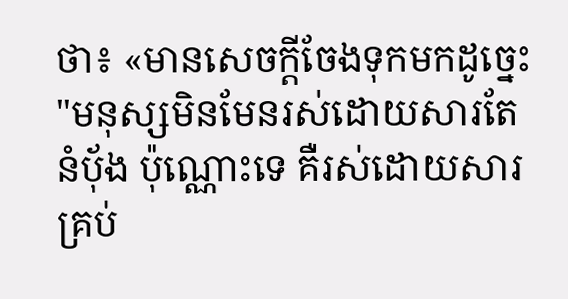ថា៖ «មានសេចក្តីចែងទុកមកដូច្នេះ "មនុស្សមិនមែនរស់ដោយសារតែនំបុ័ង ប៉ុណ្ណោះទេ គឺរស់ដោយសារគ្រប់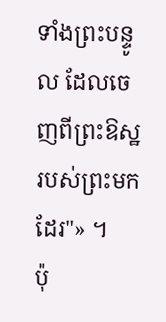ទាំងព្រះបន្ទូល ដែលចេញពីព្រះឱស្ឋរបស់ព្រះមកដែរ"» ។
ប៉ុ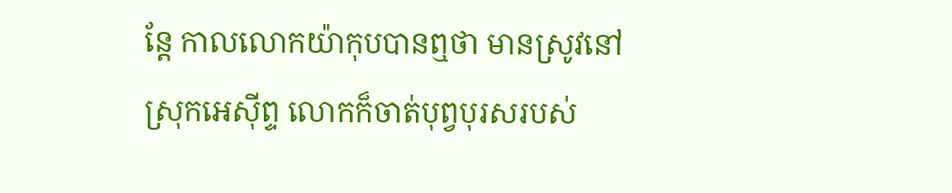ន្ដែ កាលលោកយ៉ាកុបបានឮថា មានស្រូវនៅស្រុកអេស៊ីព្ទ លោកក៏ចាត់បុព្វបុរសរបស់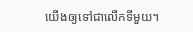យើងឲ្យទៅជាលើកទីមួយ។